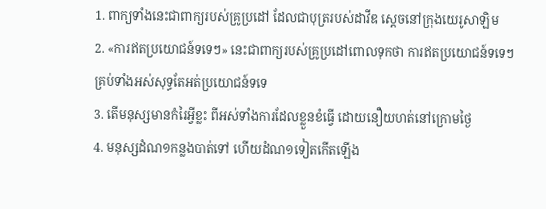1. ពាក្យទាំងនេះជាពាក្យរបស់គ្រូប្រដៅ ដែលជាបុត្ររបស់ដាវីឌ ស្តេចនៅក្រុងយេរូសាឡិម
2. «ការឥតប្រយោជន៍ទទេៗ» នេះជាពាក្យរបស់គ្រូប្រដៅពោលទុកថា ការឥតប្រយោជន៍ទទេៗ គ្រប់ទាំងអស់សុទ្ធតែអត់ប្រយោជន៍ទទេ
3. តើមនុស្សមានកំរៃអ្វីខ្លះ ពីអស់ទាំងការដែលខ្លួនខំធ្វើ ដោយនឿយហត់នៅក្រោមថ្ងៃ
4. មនុស្សដំណ១កន្លងបាត់ទៅ ហើយដំណ១ទៀតកើតឡើង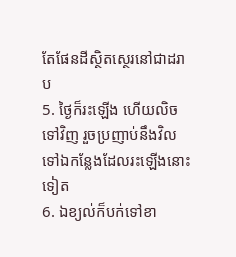តែផែនដីស្ថិតស្ថេរនៅជាដរាប
5. ថ្ងៃក៏រះឡើង ហើយលិចទៅវិញ រួចប្រញាប់នឹងវិលទៅឯកន្លែងដែលរះឡើងនោះទៀត
6. ឯខ្យល់ក៏បក់ទៅខា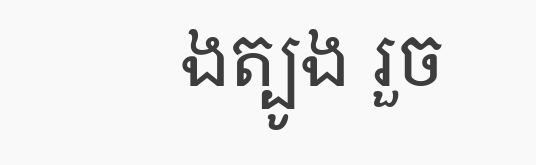ងត្បូង រួច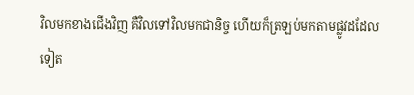វិលមកខាងជើងវិញ គឺវិលទៅវិលមកជានិច្ច ហើយក៏ត្រឡប់មកតាមផ្លូវដដែលទៀត